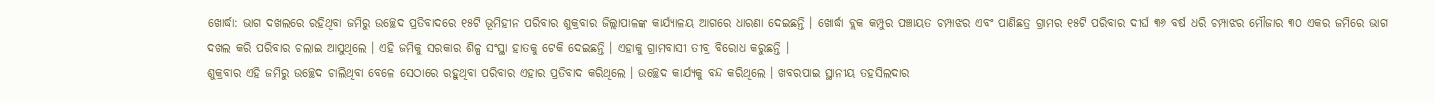ଖୋର୍ଦ୍ଧା: ଭାଗ ଦଖଲରେ ରହିଥିବା ଜମିରୁ ଉଚ୍ଛେଦ ପ୍ରତିବାଦରେ ୧୫ଟି ଭୂମିହୀନ ପରିବାର ଶୁକ୍ରବାର ଜିଲ୍ଲାପାଳଙ୍କ କାର୍ଯ୍ୟାଳୟ ଆଗରେ ଧାରଣା ଦେଇଛନ୍ତି । ଖୋର୍ଦ୍ଧା ବ୍ଲକ କମ୍ପୁର ପଞ୍ଚାୟତ ଚମ୍ପାଝର ଏବଂ ପାଣିଛତ୍ର ଗ୍ରାମର ୧୫ଟି ପରିବାର ଦୀର୍ଘ ୩୬ ବର୍ଷ ଧରି ଚମ୍ପାଝର ମୌଜାର ୩୦ ଏକର ଜମିରେ ଭାଗ ଦଖଲ କରି ପରିବାର ଚଲାଇ ଆସୁଥିଲେ । ଏହି ଜମିକୁ ସରକାର ଶିଳ୍ପ ସଂସ୍ଥା ହାତକୁ ଟେକି ଦେଇଛନ୍ତି । ଏହାକୁ ଗ୍ରାମବାସୀ ତୀବ୍ର ବିରୋଧ କରୁଛନ୍ତି ।
ଶୁକ୍ରବାର ଏହି ଜମିରୁ ଉଚ୍ଛେଦ ଚାଲିଥିବା ବେଳେ ସେଠାରେ ରହୁଥିବା ପରିବାର ଏହାର ପ୍ରତିବାଦ କରିଥିଲେ । ଉଚ୍ଛେଦ କାର୍ଯ୍ୟକୁ ବନ୍ଦ କରିଥିଲେ । ଖବରପାଇ ସ୍ଥାନୀୟ ତହସିଲଦାର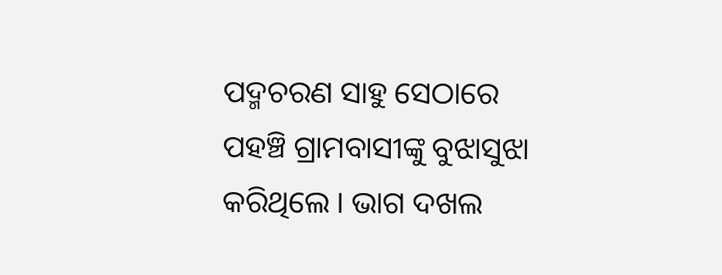ପଦ୍ମଚରଣ ସାହୁ ସେଠାରେ ପହଞ୍ଚି ଗ୍ରାମବାସୀଙ୍କୁ ବୁଝାସୁଝା କରିଥିଲେ । ଭାଗ ଦଖଲ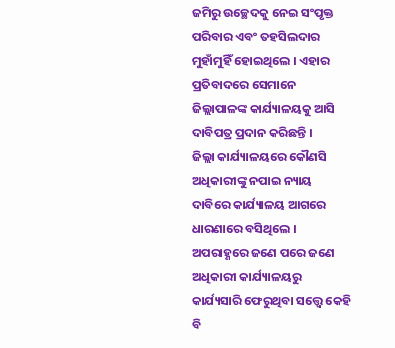ଜମିରୁ ଉଚ୍ଛେଦକୁ ନେଇ ସଂପୃକ୍ତ ପରିବାର ଏବଂ ତହସିଲଦାର ମୁହାଁମୁହିଁ ହୋଇଥିଲେ । ଏହାର ପ୍ରତିବାଦରେ ସେମାନେ ଜିଲ୍ଲାପାଳଙ୍କ କାର୍ଯ୍ୟାଳୟକୁ ଆସି ଦାବିପତ୍ର ପ୍ରଦାନ କରିଛନ୍ତି ।
ଜିଲ୍ଲା କାର୍ଯ୍ୟାଳୟରେ କୌଣସି ଅଧିକାରୀଙ୍କୁ ନପାଇ ନ୍ୟାୟ ଦାବିରେ କାର୍ଯ୍ୟାଳୟ ଆଗରେ ଧାରଣାରେ ବସିଥିଲେ । ଅପରାହ୍ଣରେ ଜଣେ ପରେ ଜଣେ ଅଧିକାରୀ କାର୍ଯ୍ୟାଳୟରୁ କାର୍ଯ୍ୟସାରି ଫେରୁଥିବା ସତ୍ତ୍ୱେ କେହି ବି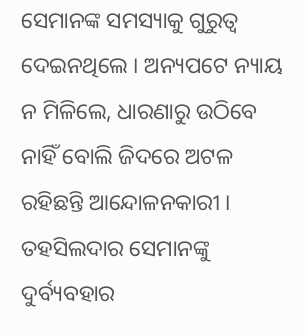ସେମାନଙ୍କ ସମସ୍ୟାକୁ ଗୁରୁତ୍ବ ଦେଇନଥିଲେ । ଅନ୍ୟପଟେ ନ୍ୟାୟ ନ ମିଳିଲେ, ଧାରଣାରୁ ଉଠିବେ ନାହିଁ ବୋଲି ଜିଦରେ ଅଟଳ ରହିଛନ୍ତି ଆନ୍ଦୋଳନକାରୀ । ତହସିଲଦାର ସେମାନଙ୍କୁ ଦୁର୍ବ୍ୟବହାର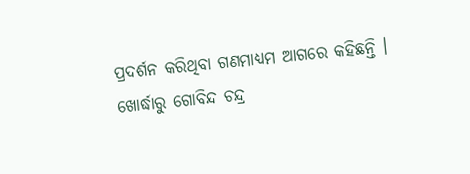ପ୍ରଦର୍ଶନ କରିଥିବା ଗଣମାଧ୍ୟମ ଆଗରେ କହିଛନ୍ତି ।
ଖୋର୍ଦ୍ଧାରୁ ଗୋବିନ୍ଦ ଚନ୍ଦ୍ର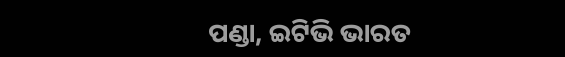ପଣ୍ଡା, ଇଟିଭି ଭାରତ